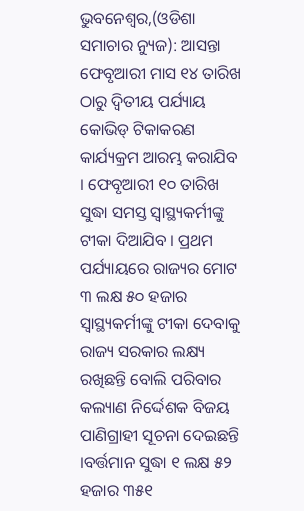ଭୁବନେଶ୍ୱର,(ଓଡିଶା ସମାଚାର ନ୍ୟୁଜ): ଆସନ୍ତା ଫେବୃଆରୀ ମାସ ୧୪ ତାରିଖ ଠାରୁ ଦ୍ୱିତୀୟ ପର୍ଯ୍ୟାୟ କୋଭିଡ୍ ଟିକାକରଣ କାର୍ଯ୍ୟକ୍ରମ ଆରମ୍ଭ କରାଯିବ । ଫେବୃଆରୀ ୧୦ ତାରିଖ ସୁଦ୍ଧା ସମସ୍ତ ସ୍ୱାସ୍ଥ୍ୟକର୍ମୀଙ୍କୁ ଟୀକା ଦିଆଯିବ । ପ୍ରଥମ ପର୍ଯ୍ୟାୟରେ ରାଜ୍ୟର ମୋଟ ୩ ଲକ୍ଷ ୫୦ ହଜାର ସ୍ୱାସ୍ଥ୍ୟକର୍ମୀଙ୍କୁ ଟୀକା ଦେବାକୁ ରାଜ୍ୟ ସରକାର ଲକ୍ଷ୍ୟ ରଖିଛନ୍ତି ବୋଲି ପରିବାର କଲ୍ୟାଣ ନିର୍ଦ୍ଦେଶକ ବିଜୟ ପାଣିଗ୍ରାହୀ ସୂଚନା ଦେଇଛନ୍ତି ।ବର୍ତ୍ତମାନ ସୁଦ୍ଧା ୧ ଲକ୍ଷ ୫୨ ହଜାର ୩୫୧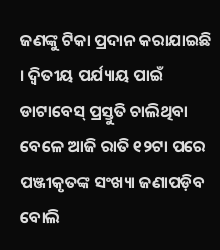ଜଣଙ୍କୁ ଟିକା ପ୍ରଦାନ କରାଯାଇଛି । ଦ୍ୱିତୀୟ ପର୍ଯ୍ୟାୟ ପାଇଁ ଡାଟାବେସ୍ ପ୍ରସ୍ତୁତି ଚାଲିଥିବା ବେଳେ ଆଜି ରାତି ୧୨ଟା ପରେ ପଞ୍ଜୀକୃତଙ୍କ ସଂଖ୍ୟା ଜଣାପଡ଼ିବ ବୋଲି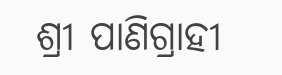ଶ୍ରୀ ପାଣିଗ୍ରାହୀ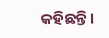କହିଛନ୍ତି।